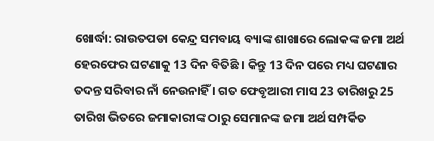ଖୋର୍ଦ୍ଧା: ରାଉତପଡା କେନ୍ଦ୍ର ସମବାୟ ବ୍ୟାଙ୍କ ଶାଖାରେ ଲୋକଙ୍କ ଜମା ଅର୍ଥ ହେରଫେର ଘଟଣାକୁ 13 ଦିନ ବିତିଛି । କିନ୍ତୁ 13 ଦିନ ପରେ ମଧ୍ୟ ଘଟଣାର ତଦନ୍ତ ସରିବାର ନାଁ ନେଉନାହିଁ । ଗତ ଫେବୃଆରୀ ମାସ 23 ତାରିଖରୁ 25 ତାରିଖ ଭିତରେ ଜମାକାରୀଙ୍କ ଠାରୁ ସେମାନଙ୍କ ଜମା ଅର୍ଥ ସମ୍ପର୍କିତ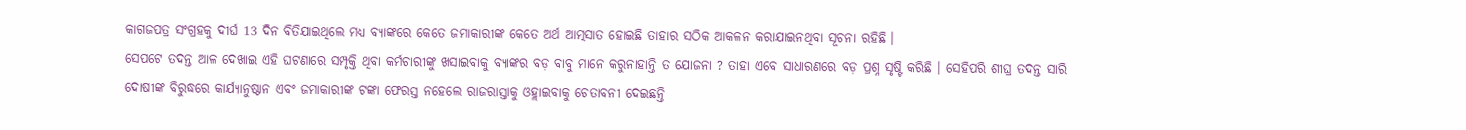କାଗଜପତ୍ର ସଂଗ୍ରହକୁ ଦୀର୍ଘ 13 ଦିନ ବିତିଯାଇଥିଲେ ମଧ୍ୟ ବ୍ୟାଙ୍କରେ କେତେ ଜମାକାରୀଙ୍କ କେତେ ଅର୍ଥ ଆତ୍ମସାତ ହୋଇଛି ତାହାର ସଠିକ ଆକଳନ କରାଯାଇନଥିବା ସୂଚନା ରହିଛି ।
ସେପଟେ ତଦନ୍ତ ଆଳ ଦେଖାଇ ଏହି ଘଟଣାରେ ସମ୍ପୃକ୍ତି ଥିବା କର୍ମଚାରୀଙ୍କୁ ଖସାଇବାକୁ ବ୍ୟାଙ୍କର ବଡ଼ ବାବୁ ମାନେ କରୁନାହାନ୍ତି ତ ଯୋଜନା ? ତାହା ଏବେ ସାଧାରଣରେ ବଡ଼ ପ୍ରଶ୍ନ ସୃଷ୍ଟି କରିଛି । ସେହିପରି ଶୀଘ୍ର ତଦନ୍ତ ସାରି ଦୋଷୀଙ୍କ ବିରୁଦ୍ଧରେ କାର୍ଯ୍ୟାନୁଷ୍ଠାନ ଏବଂ ଜମାକାରୀଙ୍କ ଟଙ୍କା ଫେରସ୍ତ ନହେଲେ ରାଜରାସ୍ତାକୁ ଓହ୍ଲାଇବାକୁ ଚେତାବନୀ ଦେଇଛନ୍ତି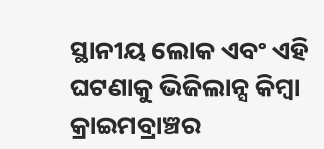ସ୍ଥାନୀୟ ଲୋକ ଏବଂ ଏହି ଘଟଣାକୁ ଭିଜିଲାନ୍ସ କିମ୍ବା କ୍ରାଇମବ୍ରାଞ୍ଚର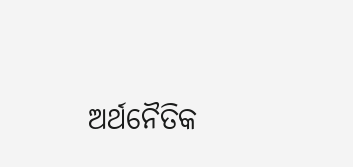ଅର୍ଥନୈତିକ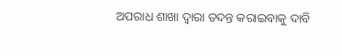ଅପରାଧ ଶାଖା ଦ୍ୱାରା ତଦନ୍ତ କରାଇବାକୁ ଦାବି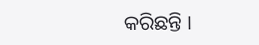କରିଛନ୍ତି ।